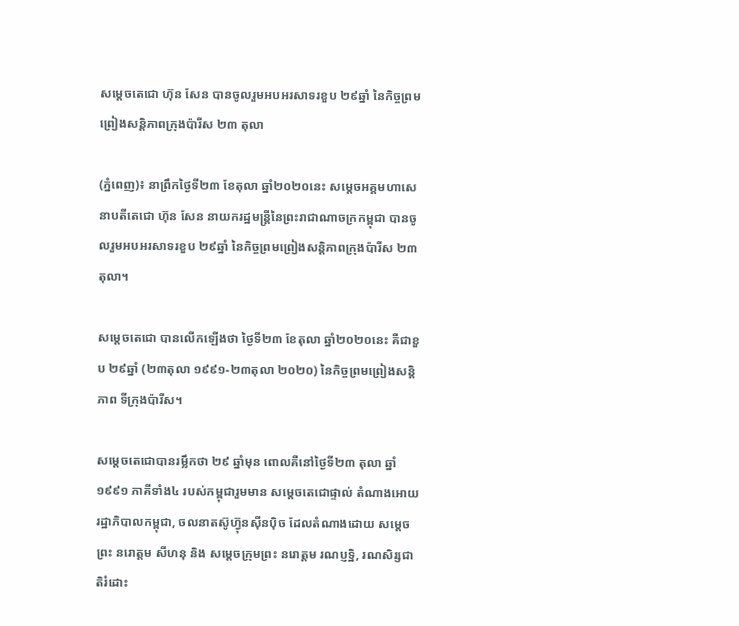សម្តេចតេជោ ហ៊ុន សែន បានចូលរួមអបអរសាទរខួប ២៩ឆ្នាំ នៃកិច្ចព្រមព្រៀងសន្តិភាពក្រុងប៉ារីស ២៣ តុលា

(ភ្នំពេញ)៖ នាព្រឹកថ្ងៃទី២៣ ខែតុលា ឆ្នាំ២០២០នេះ សម្តេចអគ្គមហាសេនាបតីតេជោ ហ៊ុន សែន នាយករដ្ឋមន្ត្រីនៃព្រះរាជាណាចក្រកម្ពុជា បានចូលរួមអបអរសាទរខួប ២៩ឆ្នាំ នៃកិច្ចព្រមព្រៀងសន្តិភាពក្រុងប៉ារីស ២៣ តុលា។

សម្តេចតេជោ បានលើកឡើងថា ថ្ងៃទី២៣ ខែតុលា ឆ្នាំ២០២០នេះ គឺជាខួប ២៩ឆ្នាំ (២៣តុលា ១៩៩១-២៣តុលា ២០២០) នៃកិច្ចព្រមព្រៀងសន្តិភាព ទីក្រុងប៉ារីស។

សម្តេចតេជោបានរម្លឹកថា ២៩ ឆ្នាំមុន ពោលគឺនៅថ្ងៃទី២៣ តុលា ឆ្នាំ១៩៩១ ភាគីទាំង៤ របស់កម្ពុជារួមមាន សម្តេចតេជោផ្ទាល់ តំណាងអោយរដ្ឋាភិបាលកម្ពុជា, ចលនាតស៊ូហ៊្វុនស៊ីនប៉ិច ដែលតំណាងដោយ សម្តេចព្រះ នរោត្តម សីហនុ និង សម្តេចក្រុមព្រះ នរោត្តម រណប្ញទ្ឋិ, រណសិរ្សជាតិរំដោះ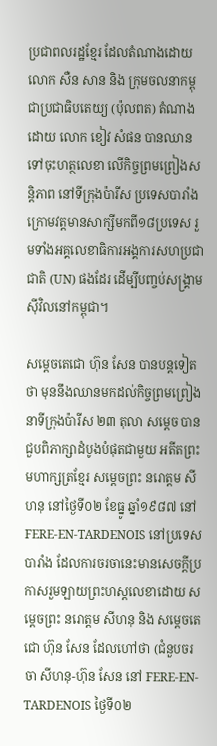ប្រជាពលរដ្ឋខ្មែរ ដែលតំណាងដោយ លោក សឺន សាន និង ក្រុមចលនាកម្ពុជាប្រជាធិបតេយ្យ (ប៉ុលពត) តំណាងដោយ លោក ខៀវ សំផន បានឈានទៅចុះហត្ថលេខា លើកិច្ចព្រមព្រៀងសន្តិភាព នៅទីក្រុងប៉ារីស ប្រទេសបារាំង ក្រោមវត្តមានសាក្សីមកពី១៨ប្រទេស រួមទាំងអគ្គលេខាធិការអង្គការសហប្រជាជាតិ (UN) ផងដែរ ដើម្បីបញ្ចប់សង្រ្គាមស៊ីវិលនៅកម្ពុជា។

សម្តេចតេជោ ហ៊ុន សែន បានបន្តទៀតថា មុននឹងឈានមកដល់កិច្ចព្រមព្រៀងនាទីក្រុងប៉ារីស ២៣ តុលា សម្តេច បានជួបពិភាក្សាដំបូងបំផុតជាមួយ អតីតព្រះមហាក្សត្រខ្មែរ សម្តេចព្រះ នរោត្តម សីហនុ នៅថ្ងៃទី០២ ខែធ្នូ ឆ្នាំ១៩៨៧ នៅ FERE-EN-TARDENOIS នៅប្រទេសបារាំង ដែលការចរចានេះមានសេចក្តីប្រកាសរួមឡាយព្រះហស្តលេខាដោយ សម្តេចព្រះ នរោត្តម សីហនុ និង សម្តេចតេជោ ហ៊ុន សែន ដែលហៅថា (ជំនួបចរចា សីហនុ-ហ៊ុន សែន នៅ FERE-EN-TARDENOIS ថ្ងៃទី០២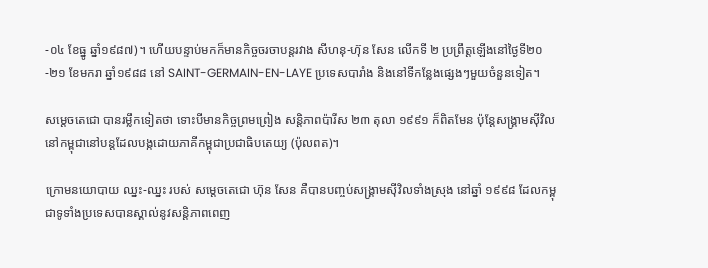-០៤ ខែធ្នូ ឆ្នាំ១៩៨៧)។ ហើយបន្ទាប់មកក៏មានកិច្ចចរចាបន្តរវាង សីហនុ-ហ៊ុន សែន លើកទី ២ ប្រព្រឹត្តឡើងនៅថ្ងៃទី២០-២១ ខែមករា ឆ្នាំ១៩៨៨ នៅ SAINT-GERMAIN-EN-LAYE ប្រទេសបារាំង និងនៅទីកន្លែងផ្សេងៗមួយចំនួនទៀត។

សម្តេចតេជោ បានរម្លឹកទៀតថា ទោះបីមានកិច្ចព្រមព្រៀង សន្តិភាពប៉ារីស ២៣ តុលា ១៩៩១ ក៏ពិតមែន ប៉ុន្តែសង្រ្គាមស៊ីវិលនៅកម្ពុជានៅបន្តដែលបង្កដោយភាគីកម្ពុជាប្រជាធិបតេយ្យ (ប៉ុលពត)។

ក្រោមនយោបាយ ឈ្នះ-ឈ្នះ របស់ សម្តេចតេជោ ហ៊ុន សែន គឺបានបញ្ចប់សង្រ្គាមស៊ីវិលទាំងស្រុង នៅឆ្នាំ ១៩៩៨ ដែលកម្ពុជាទូទាំងប្រទេសបានស្គាល់នូវសន្តិភាពពេញ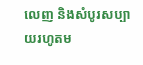លេញ និងសំបូរសប្បាយរហូតម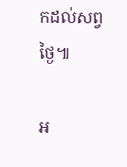កដល់សព្វថ្ងៃ៕

អ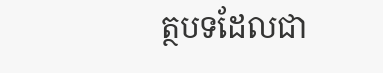ត្ថបទដែលជា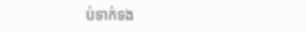ប់ទាក់ទង